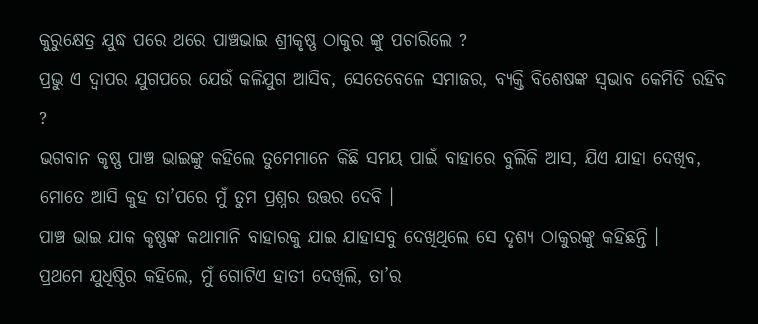କୁରୁକ୍ଷେତ୍ର ଯୁଦ୍ଧ ପରେ ଥରେ ପାଞ୍ଚଭାଇ ଶ୍ରୀକୃଷ୍ଣ ଠାକୁର ଙ୍କୁ ପଚାରିଲେ ?
ପ୍ରଭୁ ଏ ଦ୍ବାପର ଯୁଗପରେ ଯେଉଁ କଳିଯୁଗ ଆସିବ, ସେତେବେଳେ ସମାଜର, ବ୍ୟକ୍ତି ବିଶେଷଙ୍କ ସ୍ବଭାବ କେମିତି ରହିବ ?
ଭଗବାନ କୃଷ୍ଣ ପାଞ୍ଚ ଭାଇଙ୍କୁ କହିଲେ ତୁମେମାନେ କିଛି ସମୟ ପାଇଁ ବାହାରେ ବୁଲିକି ଆସ, ଯିଏ ଯାହା ଦେଖିବ, ମୋତେ ଆସି କୁହ ତା’ପରେ ମୁଁ ତୁମ ପ୍ରଶ୍ନର ଉତ୍ତର ଦେବି ।
ପାଞ୍ଚ ଭାଇ ଯାକ କୃଷ୍ଣଙ୍କ କଥାମାନି ବାହାରକୁ ଯାଇ ଯାହାସବୁ ଦେଖିଥିଲେ ସେ ଦୃଶ୍ୟ ଠାକୁରଙ୍କୁ କହିଛନ୍ତି ।
ପ୍ରଥମେ ଯୁଧିଷ୍ଠିର କହିଲେ, ମୁଁ ଗୋଟିଏ ହାତୀ ଦେଖିଲି, ତା’ର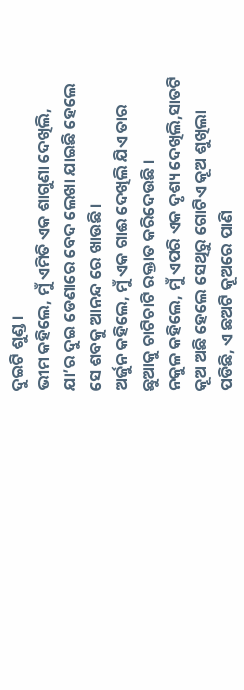ଦୁଇଟି ଶୁଣ୍ଡ ।
ଭୀମ କହିଲେ, ମୁଁ ଏମିତି ଏକ ଶାଗୁଣା ଦେଖିଲି, ଯା’ର ଦୁଇ ଡେଣାରେ ବେଦ ଲେଖା ଯାଇଛି ହେଲେ ସେ ଶବକୁ ଆନନ୍ଦ ରେ ଖାଉଛି ।
ଅର୍ଜୁନ କହିଲେ, ମୁଁ ଏକ ଗାଈ ଦେଖିଲି ଯିଏ ତାର ଛୁଆକୁ ଚାଟିଚାଟି ରକ୍ତାତ କରିଦେଉଛି ।
ନକୁଳ କହିଲେ, ମୁଁ ଏପରି ଏକ ଦୃଶ୍ୟ ଦେଖିଲି,ସାତଟି କୂଅ ଅଛି ହେଲେ ସେଥିରୁ ଗୋଟିଏ କୂଅ ଶୁଖିଲା ପଡିଛି, ଏ ଛଅଟି କୂଅରେ ପାଣି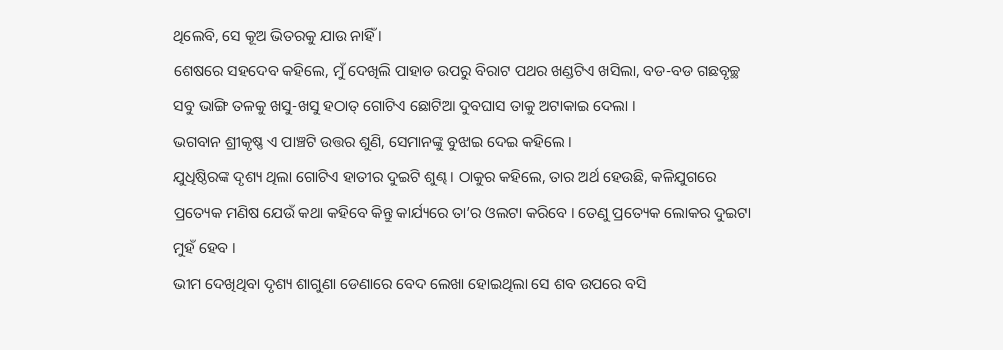ଥିଲେବି, ସେ କୂଅ ଭିତରକୁ ଯାଉ ନାହିଁ ।
ଶେଷରେ ସହଦେବ କହିଲେ, ମୁଁ ଦେଖିଲି ପାହାଡ ଉପରୁ ବିରାଟ ପଥର ଖଣ୍ଡଟିଏ ଖସିଲା, ବଡ-ବଡ ଗଛବୃଚ୍ଛ ସବୁ ଭାଙ୍ଗି ତଳକୁ ଖସୁ-ଖସୁ ହଠାତ୍ ଗୋଟିଏ ଛୋଟିଆ ଦୁବଘାସ ତାକୁ ଅଟାକାଇ ଦେଲା ।
ଭଗବାନ ଶ୍ରୀକୃଷ୍ଣ ଏ ପାଞ୍ଚଟି ଉତ୍ତର ଶୁଣି, ସେମାନଙ୍କୁ ବୁଝାଇ ଦେଇ କହିଲେ ।
ଯୁଧିଷ୍ଠିରଙ୍କ ଦୃଶ୍ୟ ଥିଲା ଗୋଟିଏ ହାତୀର ଦୁଇଟି ଶୁଣ୍ଢ । ଠାକୁର କହିଲେ, ତାର ଅର୍ଥ ହେଉଛି, କଳିଯୁଗରେ ପ୍ରତ୍ୟେକ ମଣିଷ ଯେଉଁ କଥା କହିବେ କିନ୍ତୁ କାର୍ଯ୍ୟରେ ତା’ର ଓଲଟା କରିବେ । ତେଣୁ ପ୍ରତ୍ୟେକ ଲୋକର ଦୁଇଟା ମୁହଁ ହେବ ।
ଭୀମ ଦେଖିଥିବା ଦୃଶ୍ୟ ଶାଗୁଣା ଡେଣାରେ ବେଦ ଲେଖା ହୋଇଥିଲା ସେ ଶବ ଉପରେ ବସି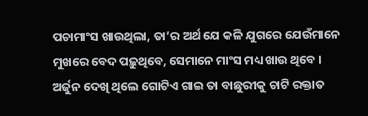ପଚାମାଂସ ଖାଉଥିଲା, ତା’ର ଅର୍ଥ ଯେ କଳି ଯୁଗରେ ଯେଉଁମାନେ ମୁଖରେ ବେଦ ପଢ଼ୁଥିବେ, ସେମାନେ ମାଂସ ମଧ୍ୟ ଖାଉ ଥିବେ ।
ଅର୍ଜୁନ ଦେଖି ଥିଲେ ଗୋଟିଏ ଗାଇ ତା ବାଛୁରୀକୁ ଚାଟି ରକ୍ତାତ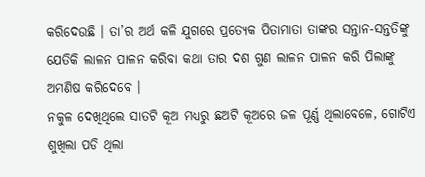କରିଦେଉଛି । ତା’ର ଅର୍ଥ କଳି ଯୁଗରେ ପ୍ରତ୍ୟେକ ପିତାମାତା ତାଙ୍କର ସନ୍ତାନ-ସନ୍ତତିଙ୍କୁ ଯେତିକି ଲାଳନ ପାଳନ କରିବା କଥା ତାର ଦଶ ଗୁଣ ଲାଳନ ପାଳନ କରି ପିଲାଙ୍କୁ ଅମଣିଷ କରିଦେବେ ।
ନକୁଳ ଦେଖିଥିଲେ ସାତଟି କୂଅ ମଧ୍ୟରୁ ଛଅଟି କୂଅରେ ଜଳ ପୂର୍ଣ୍ଣ ଥିଲାବେଳେ, ଗୋଟିଏ ଶୁଖିଲା ପଡି ଥିଲା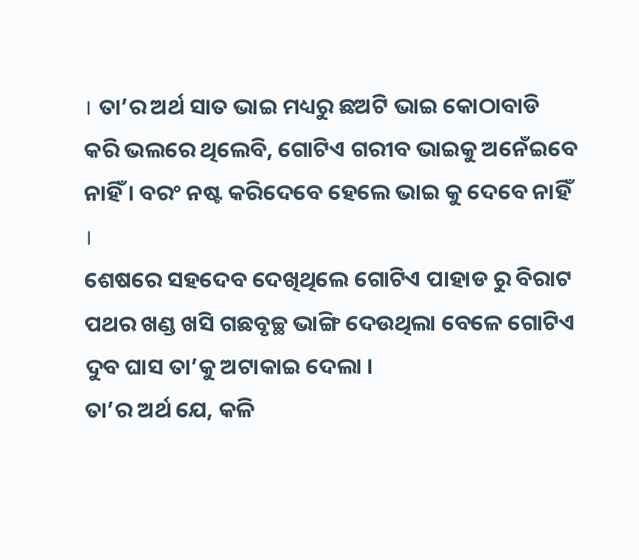। ତା’ର ଅର୍ଥ ସାତ ଭାଇ ମଧ୍ୟରୁ ଛଅଟି ଭାଇ କୋଠାବାଡି କରି ଭଲରେ ଥିଲେବି, ଗୋଟିଏ ଗରୀବ ଭାଇକୁ ଅନେଁଇବେ ନାହିଁ । ବରଂ ନଷ୍ଟ କରିଦେବେ ହେଲେ ଭାଇ କୁ ଦେବେ ନାହିଁ ।
ଶେଷରେ ସହଦେବ ଦେଖିଥିଲେ ଗୋଟିଏ ପାହାଡ ରୁ ବିରାଟ ପଥର ଖଣ୍ଡ ଖସି ଗଛବୃଚ୍ଛ ଭାଙ୍ଗି ଦେଉଥିଲା ବେଳେ ଗୋଟିଏ ଦୁବ ଘାସ ତା’କୁ ଅଟାକାଇ ଦେଲା ।
ତା’ର ଅର୍ଥ ଯେ, କଳି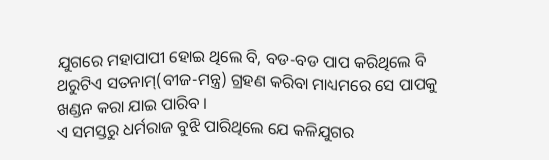ଯୁଗରେ ମହାପାପୀ ହୋଇ ଥିଲେ ବି, ବଡ-ବଡ ପାପ କରିଥିଲେ ବି ଥରୁଟିଏ ସତନାମ୍(ବୀଜ-ମନ୍ତ୍ର) ଗ୍ରହଣ କରିବା ମାଧ୍ୟମରେ ସେ ପାପକୁ ଖଣ୍ଡନ କରା ଯାଇ ପାରିବ ।
ଏ ସମସ୍ତରୁ ଧର୍ମରାଜ ବୁଝି ପାରିଥିଲେ ଯେ କଳିଯୁଗର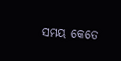ସମୟ କେତେ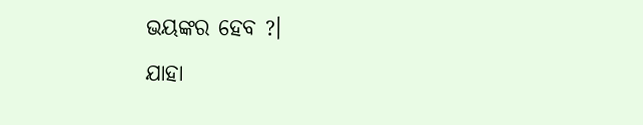ଭୟଙ୍କର ହେବ ?।
ଯାହା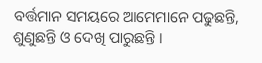ବର୍ତ୍ତମାନ ସମୟରେ ଆମେମାନେ ପଢୁଛନ୍ତି, ଶୁଣୁଛନ୍ତି ଓ ଦେଖି ପାରୁଛନ୍ତି ।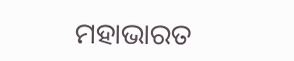ମହାଭାରତ